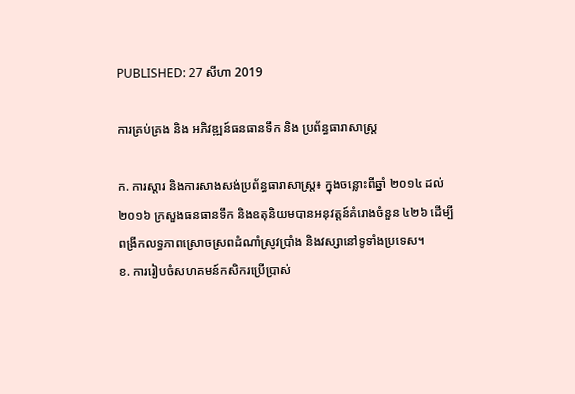PUBLISHED: 27 សីហា 2019

ការគ្រប់គ្រង និង អភិវឌ្ឍន៍ធនធានទឹក និង ប្រព័ន្ធធារាសាស្ត្រ

ក. ការស្តារ និងការសាងសង់ប្រព័ន្ធធារាសាស្ត្រ៖ ក្នុងចន្លោះពីឆ្នាំ ២០១៤ ដល់ ២០១៦ ក្រសួងធនធានទឹក និងឧតុនិយមបានអនុវត្តន៍គំរោងចំនួន ៤២៦ ដើម្បីពង្រីកលទ្ធភាពស្រោចស្រពដំណាំស្រូវប្រាំង និងវស្សានៅទូទាំងប្រទេស។
ខ. ការរៀបចំសហគមន៍កសិករប្រើប្រាស់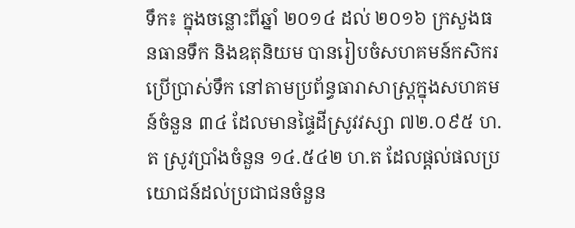ទឹក៖ ក្នុងចន្លោះពីឆ្នាំ ២០១៤ ដល់ ២០១៦ ក្រសួងធនធានទឹក និងឧតុនិយម បានរៀបចំសហគមន៍កសិករប្រើប្រាស់ទឹក នៅតាមប្រព័ន្ធធារាសាស្ត្រក្នុងសហគមន៍ចំនួន ៣៤ ដែលមានផ្ទៃដីស្រូវវស្សា ៧២.០៩៥ ហ.ត ស្រូវប្រាំងចំនួន ១៤.៥៤២ ហ.ត ដែលផ្តល់ផលប្រយោជន៍ដល់ប្រជាជនចំនួន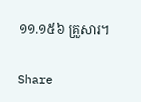១១.១៥៦ គ្រួសារ។

Share